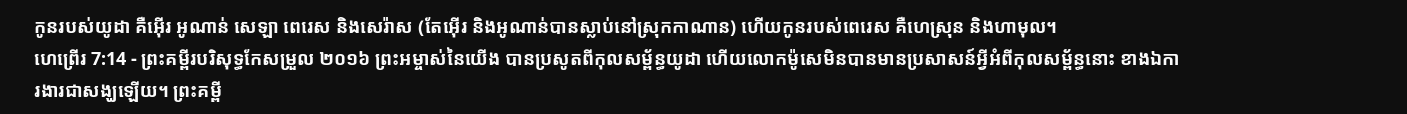កូនរបស់យូដា គឺអ៊ើរ អូណាន់ សេឡា ពេរេស និងសេរ៉ាស (តែអ៊ើរ និងអូណាន់បានស្លាប់នៅស្រុកកាណាន) ហើយកូនរបស់ពេរេស គឺហេស្រុន និងហាមុល។
ហេព្រើរ 7:14 - ព្រះគម្ពីរបរិសុទ្ធកែសម្រួល ២០១៦ ព្រះអម្ចាស់នៃយើង បានប្រសូតពីកុលសម្ព័ន្ធយូដា ហើយលោកម៉ូសេមិនបានមានប្រសាសន៍អ្វីអំពីកុលសម្ព័ន្ធនោះ ខាងឯការងារជាសង្ឃឡើយ។ ព្រះគម្ពី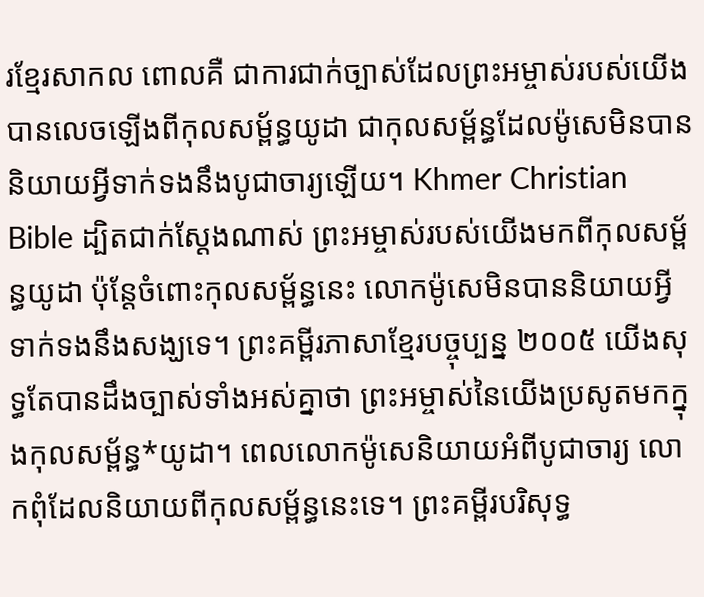រខ្មែរសាកល ពោលគឺ ជាការជាក់ច្បាស់ដែលព្រះអម្ចាស់របស់យើងបានលេចឡើងពីកុលសម្ព័ន្ធយូដា ជាកុលសម្ព័ន្ធដែលម៉ូសេមិនបាននិយាយអ្វីទាក់ទងនឹងបូជាចារ្យឡើយ។ Khmer Christian Bible ដ្បិតជាក់ស្ដែងណាស់ ព្រះអម្ចាស់របស់យើងមកពីកុលសម្ព័ន្ធយូដា ប៉ុន្ដែចំពោះកុលសម្ព័ន្ធនេះ លោកម៉ូសេមិនបាននិយាយអ្វីទាក់ទងនឹងសង្ឃទេ។ ព្រះគម្ពីរភាសាខ្មែរបច្ចុប្បន្ន ២០០៥ យើងសុទ្ធតែបានដឹងច្បាស់ទាំងអស់គ្នាថា ព្រះអម្ចាស់នៃយើងប្រសូតមកក្នុងកុលសម្ព័ន្ធ*យូដា។ ពេលលោកម៉ូសេនិយាយអំពីបូជាចារ្យ លោកពុំដែលនិយាយពីកុលសម្ព័ន្ធនេះទេ។ ព្រះគម្ពីរបរិសុទ្ធ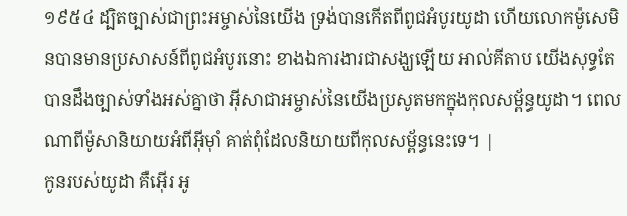១៩៥៤ ដ្បិតច្បាស់ជាព្រះអម្ចាស់នៃយើង ទ្រង់បានកើតពីពូជអំបូរយូដា ហើយលោកម៉ូសេមិនបានមានប្រសាសន៍ពីពូជអំបូរនោះ ខាងឯការងារជាសង្ឃឡើយ អាល់គីតាប យើងសុទ្ធតែបានដឹងច្បាស់ទាំងអស់គ្នាថា អ៊ីសាជាអម្ចាស់នៃយើងប្រសូតមកក្នុងកុលសម្ព័ន្ធយូដា។ ពេលណាពីម៉ូសានិយាយអំពីអ៊ីមុាំ គាត់ពុំដែលនិយាយពីកុលសម្ព័ន្ធនេះទេ។ |
កូនរបស់យូដា គឺអ៊ើរ អូ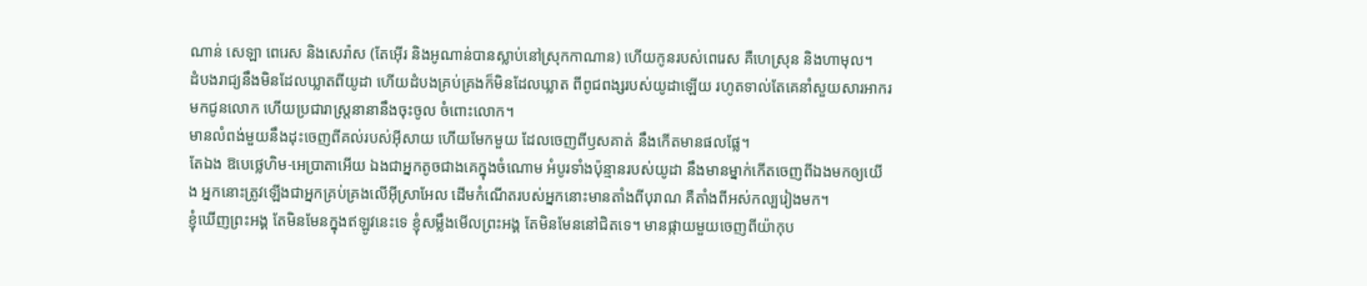ណាន់ សេឡា ពេរេស និងសេរ៉ាស (តែអ៊ើរ និងអូណាន់បានស្លាប់នៅស្រុកកាណាន) ហើយកូនរបស់ពេរេស គឺហេស្រុន និងហាមុល។
ដំបងរាជ្យនឹងមិនដែលឃ្លាតពីយូដា ហើយដំបងគ្រប់គ្រងក៏មិនដែលឃ្លាត ពីពូជពង្សរបស់យូដាឡើយ រហូតទាល់តែគេនាំសួយសារអាករ មកជូនលោក ហើយប្រជារាស្រ្តនានានឹងចុះចូល ចំពោះលោក។
មានលំពង់មួយនឹងដុះចេញពីគល់របស់អ៊ីសាយ ហើយមែកមួយ ដែលចេញពីឫសគាត់ នឹងកើតមានផលផ្លែ។
តែឯង ឱបេថ្លេហិម-អេប្រាតាអើយ ឯងជាអ្នកតូចជាងគេក្នុងចំណោម អំបូរទាំងប៉ុន្មានរបស់យូដា នឹងមានម្នាក់កើតចេញពីឯងមកឲ្យយើង អ្នកនោះត្រូវឡើងជាអ្នកគ្រប់គ្រងលើអ៊ីស្រាអែល ដើមកំណើតរបស់អ្នកនោះមានតាំងពីបុរាណ គឺតាំងពីអស់កល្បរៀងមក។
ខ្ញុំឃើញព្រះអង្គ តែមិនមែនក្នុងឥឡូវនេះទេ ខ្ញុំសម្លឹងមើលព្រះអង្គ តែមិនមែននៅជិតទេ។ មានផ្កាយមួយចេញពីយ៉ាកុប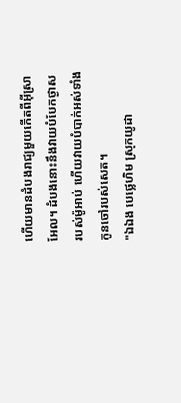ហើយមានដំបងរាជ្យមួយកើតពីអ៊ីស្រាអែល។ ដំបងនោះនឹងវាយបំបែកថ្ងាស របស់ម៉ូអាប់ ហើយវាយបំបាក់អស់ទាំងកូនចៅរបស់សេត។
"ឯឯង បេថ្លេហិម ស្រុកយូដា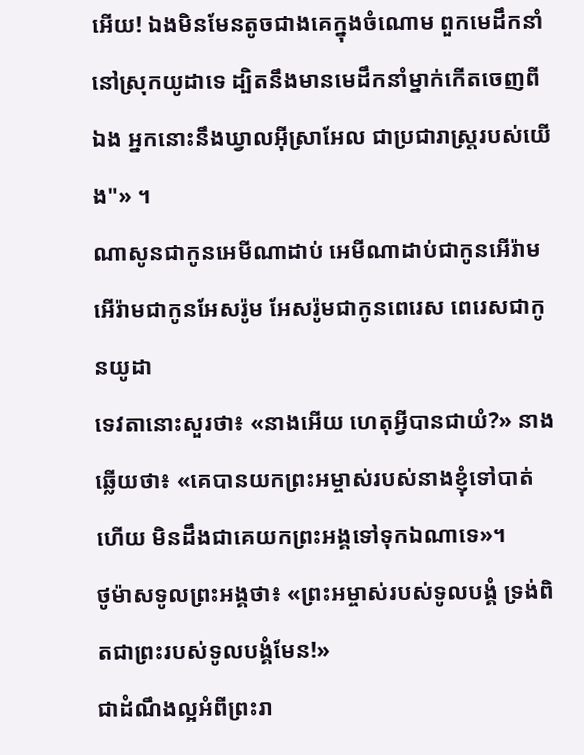អើយ! ឯងមិនមែនតូចជាងគេក្នុងចំណោម ពួកមេដឹកនាំនៅស្រុកយូដាទេ ដ្បិតនឹងមានមេដឹកនាំម្នាក់កើតចេញពីឯង អ្នកនោះនឹងឃ្វាលអ៊ីស្រាអែល ជាប្រជារាស្ត្ររបស់យើង"» ។
ណាសូនជាកូនអេមីណាដាប់ អេមីណាដាប់ជាកូនអើរ៉ាម អើរ៉ាមជាកូនអែសរ៉ូម អែសរ៉ូមជាកូនពេរេស ពេរេសជាកូនយូដា
ទេវតានោះសួរថា៖ «នាងអើយ ហេតុអ្វីបានជាយំ?» នាងឆ្លើយថា៖ «គេបានយកព្រះអម្ចាស់របស់នាងខ្ញុំទៅបាត់ហើយ មិនដឹងជាគេយកព្រះអង្គទៅទុកឯណាទេ»។
ថូម៉ាសទូលព្រះអង្គថា៖ «ព្រះអម្ចាស់របស់ទូលបង្គំ ទ្រង់ពិតជាព្រះរបស់ទូលបង្គំមែន!»
ជាដំណឹងល្អអំពីព្រះរា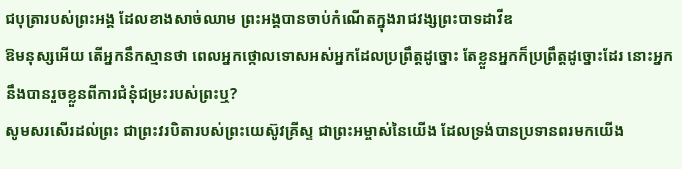ជបុត្រារបស់ព្រះអង្គ ដែលខាងសាច់ឈាម ព្រះអង្គបានចាប់កំណើតក្នុងរាជវង្សព្រះបាទដាវីឌ
ឱមនុស្សអើយ តើអ្នកនឹកស្មានថា ពេលអ្នកថ្កោលទោសអស់អ្នកដែលប្រព្រឹត្តដូច្នោះ តែខ្លួនអ្នកក៏ប្រព្រឹត្តដូច្នោះដែរ នោះអ្នកនឹងបានរួចខ្លួនពីការជំនុំជម្រះរបស់ព្រះឬ?
សូមសរសើរដល់ព្រះ ជាព្រះវរបិតារបស់ព្រះយេស៊ូវគ្រីស្ទ ជាព្រះអម្ចាស់នៃយើង ដែលទ្រង់បានប្រទានពរមកយើង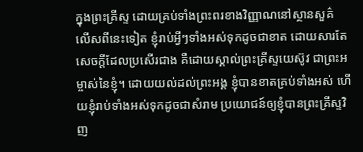ក្នុងព្រះគ្រីស្ទ ដោយគ្រប់ទាំងព្រះពរខាងវិញ្ញាណនៅស្ថានសួគ៌
លើសពីនេះទៀត ខ្ញុំរាប់អ្វីៗទាំងអស់ទុកដូចជាខាត ដោយសារតែសេចក្ដីដែលប្រសើរជាង គឺដោយស្គាល់ព្រះគ្រីស្ទយេស៊ូវ ជាព្រះអម្ចាស់នៃខ្ញុំ។ ដោយយល់ដល់ព្រះអង្គ ខ្ញុំបានខាតគ្រប់ទាំងអស់ ហើយខ្ញុំរាប់ទាំងអស់ទុកដូចជាសំរាម ប្រយោជន៍ឲ្យខ្ញុំបានព្រះគ្រីស្ទវិញ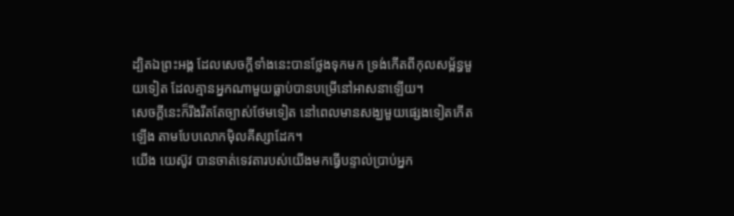ដ្បិតឯព្រះអង្គ ដែលសេចក្ដីទាំងនេះបានថ្លែងទុកមក ទ្រង់កើតពីកុលសម្ព័ន្ធមួយទៀត ដែលគ្មានអ្នកណាមួយធ្លាប់បានបម្រើនៅអាសនាឡើយ។
សេចក្ដីនេះក៏រឹងរឹតតែច្បាស់ថែមទៀត នៅពេលមានសង្ឃមួយផ្សេងទៀតកើតឡើង តាមបែបលោកម៉ិលគីស្សាដែក។
យើង យេស៊ូវ បានចាត់ទេវតារបស់យើងមកធ្វើបន្ទាល់ប្រាប់អ្នក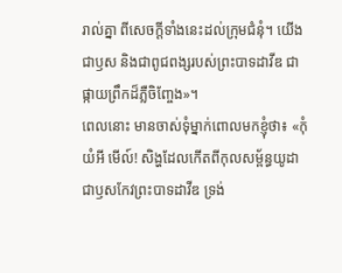រាល់គ្នា ពីសេចក្ដីទាំងនេះដល់ក្រុមជំនុំ។ យើងជាឫស និងជាពូជពង្សរបស់ព្រះបាទដាវីឌ ជាផ្កាយព្រឹកដ៏ភ្លឺចិញ្ចែង»។
ពេលនោះ មានចាស់ទុំម្នាក់ពោលមកខ្ញុំថា៖ «កុំយំអី មើល៍! សិង្ហដែលកើតពីកុលសម្ព័ន្ធយូដា ជាឫសកែវព្រះបាទដាវីឌ ទ្រង់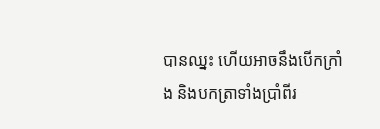បានឈ្នះ ហើយអាចនឹងបើកក្រាំង និងបកត្រាទាំងប្រាំពីរ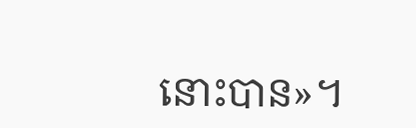នោះបាន»។